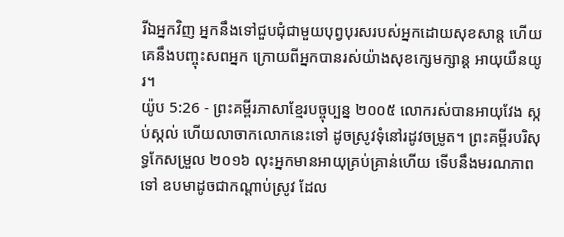រីឯអ្នកវិញ អ្នកនឹងទៅជួបជុំជាមួយបុព្វបុរសរបស់អ្នកដោយសុខសាន្ត ហើយគេនឹងបញ្ចុះសពអ្នក ក្រោយពីអ្នកបានរស់យ៉ាងសុខក្សេមក្សាន្ត អាយុយឺនយូរ។
យ៉ូប 5:26 - ព្រះគម្ពីរភាសាខ្មែរបច្ចុប្បន្ន ២០០៥ លោករស់បានអាយុវែង ស្កប់ស្កល់ ហើយលាចាកលោកនេះទៅ ដូចស្រូវទុំនៅរដូវចម្រូត។ ព្រះគម្ពីរបរិសុទ្ធកែសម្រួល ២០១៦ លុះអ្នកមានអាយុគ្រប់គ្រាន់ហើយ ទើបនឹងមរណភាពទៅ ឧបមាដូចជាកណ្ដាប់ស្រូវ ដែល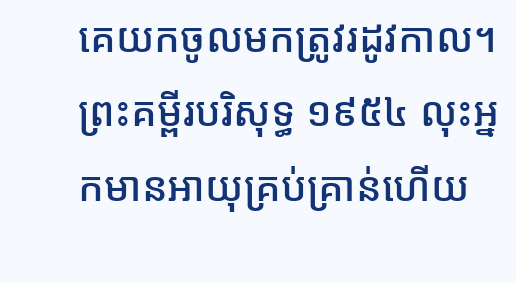គេយកចូលមកត្រូវរដូវកាល។ ព្រះគម្ពីរបរិសុទ្ធ ១៩៥៤ លុះអ្នកមានអាយុគ្រប់គ្រាន់ហើយ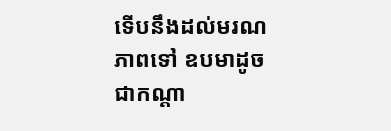ទើបនឹងដល់មរណភាពទៅ ឧបមាដូចជាកណ្តា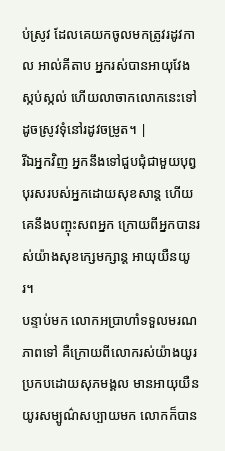ប់ស្រូវ ដែលគេយកចូលមកត្រូវរដូវកាល អាល់គីតាប អ្នករស់បានអាយុវែង ស្កប់ស្កល់ ហើយលាចាកលោកនេះទៅ ដូចស្រូវទុំនៅរដូវចម្រូត។ |
រីឯអ្នកវិញ អ្នកនឹងទៅជួបជុំជាមួយបុព្វបុរសរបស់អ្នកដោយសុខសាន្ត ហើយគេនឹងបញ្ចុះសពអ្នក ក្រោយពីអ្នកបានរស់យ៉ាងសុខក្សេមក្សាន្ត អាយុយឺនយូរ។
បន្ទាប់មក លោកអប្រាហាំទទួលមរណភាពទៅ គឺក្រោយពីលោករស់យ៉ាងយូរប្រកបដោយសុភមង្គល មានអាយុយឺនយូរសម្បូណ៌សប្បាយមក លោកក៏បាន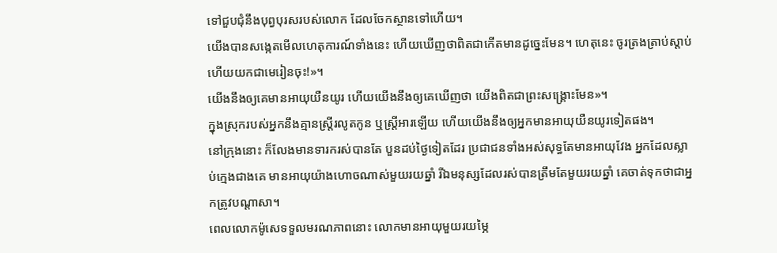ទៅជួបជុំនឹងបុព្វបុរសរបស់លោក ដែលចែកស្ថានទៅហើយ។
យើងបានសង្កេតមើលហេតុការណ៍ទាំងនេះ ហើយឃើញថាពិតជាកើតមានដូច្នេះមែន។ ហេតុនេះ ចូរត្រងត្រាប់ស្ដាប់ ហើយយកជាមេរៀនចុះ!»។
យើងនឹងឲ្យគេមានអាយុយឺនយូរ ហើយយើងនឹងឲ្យគេឃើញថា យើងពិតជាព្រះសង្គ្រោះមែន»។
ក្នុងស្រុករបស់អ្នកនឹងគ្មានស្ត្រីរលូតកូន ឬស្ត្រីអារឡើយ ហើយយើងនឹងឲ្យអ្នកមានអាយុយឺនយូរទៀតផង។
នៅក្រុងនោះ ក៏លែងមានទារករស់បានតែ បួនដប់ថ្ងៃទៀតដែរ ប្រជាជនទាំងអស់សុទ្ធតែមានអាយុវែង អ្នកដែលស្លាប់ក្មេងជាងគេ មានអាយុយ៉ាងហោចណាស់មួយរយឆ្នាំ រីឯមនុស្សដែលរស់បានត្រឹមតែមួយរយឆ្នាំ គេចាត់ទុកថាជាអ្នកត្រូវបណ្ដាសា។
ពេលលោកម៉ូសេទទួលមរណភាពនោះ លោកមានអាយុមួយរយម្ភៃ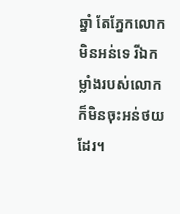ឆ្នាំ តែភ្នែកលោកមិនអន់ទេ រីឯកម្លាំងរបស់លោក ក៏មិនចុះអន់ថយដែរ។